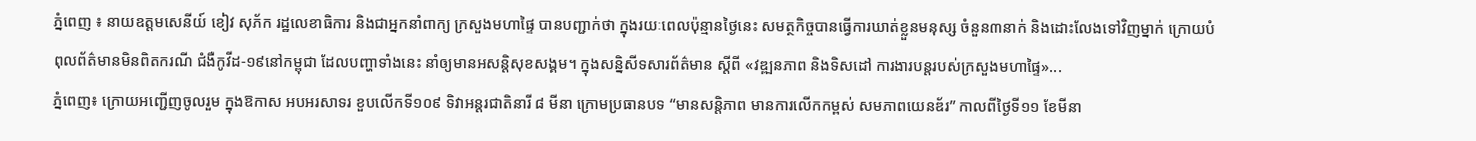ភ្នំពេញ ៖ នាយឧត្តមសេនីយ៍ ខៀវ សុភ័ក រដ្ឋលេខាធិការ និងជាអ្នកនាំពាក្យ ក្រសួងមហាផ្ទៃ បានបញ្ជាក់ថា ក្នុងរយៈពេលប៉ុន្មានថ្ងៃនេះ សមត្ថកិច្ចបានធ្វើការឃាត់ខ្លួនមនុស្ស ចំនួន៣នាក់ និងដោះលែងទៅវិញម្នាក់ ក្រោយបំពុលព័ត៌មានមិនពិតករណី ជំងឺកូវីដ-១៩នៅកម្ពុជា ដែលបញ្ហាទាំងនេះ នាំឲ្យមានអសន្ដិសុខសង្គម។ ក្នុងសន្និសីទសារព័ត៌មាន ស្ដីពី «វឌ្ឍនភាព និងទិសដៅ ការងារបន្ដរបស់ក្រសួងមហាផ្ទៃ»...
ភ្នំពេញ៖ ក្រោយអញ្ជើញចូលរួម ក្នុងឱកាស អបអរសាទរ ខួបលើកទី១០៩ ទិវាអន្តរជាតិនារី ៨ មីនា ក្រោមប្រធានបទ “មានសន្តិភាព មានការលើកកម្ពស់ សមភាពយេនឌ័រ” កាលពីថ្ងៃទី១១ ខែមីនា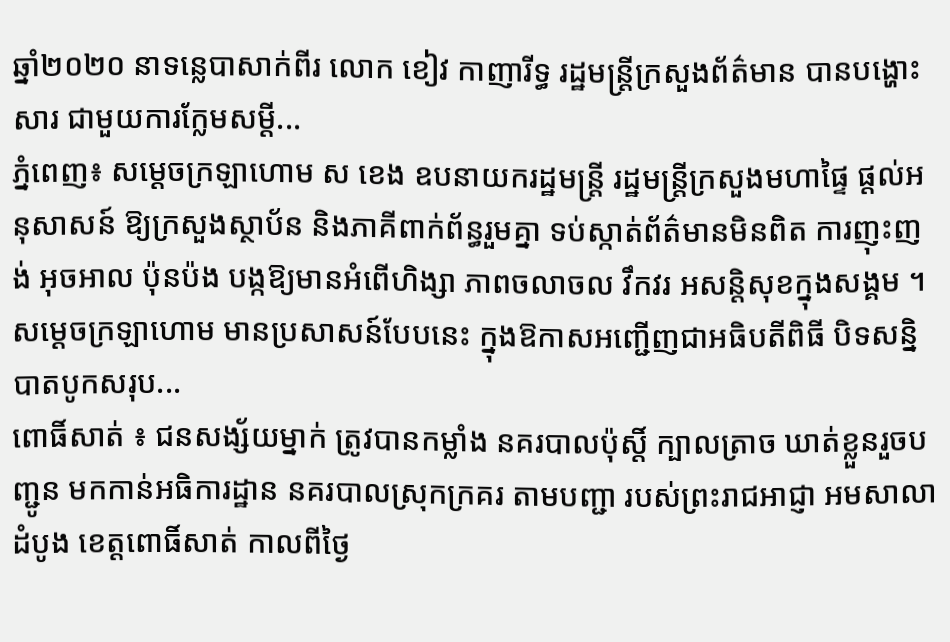ឆ្នាំ២០២០ នាទន្លេបាសាក់ពីរ លោក ខៀវ កាញារីទ្ធ រដ្ឋមន្ត្រីក្រសួងព័ត៌មាន បានបង្ហោះសារ ជាមួយការក្លែមសម្តី...
ភ្នំពេញ៖ សម្ដេចក្រឡាហោម ស ខេង ឧបនាយករដ្ឋមន្ត្រី រដ្ឋមន្ត្រីក្រសួងមហាផ្ទៃ ផ្តល់អនុសាសន៍ ឱ្យក្រសួងស្ថាប័ន និងភាគីពាក់ព័ន្ធរួមគ្នា ទប់ស្កាត់ព័ត៌មានមិនពិត ការញុះញង់ អុចអាល ប៉ុនប៉ង បង្កឱ្យមានអំពើហិង្សា ភាពចលាចល វឹកវរ អសន្តិសុខក្នុងសង្គម ។ សម្ដេចក្រឡាហោម មានប្រសាសន៍បែបនេះ ក្នុងឱកាសអញ្ជើញជាអធិបតីពិធី បិទសន្និបាតបូកសរុប...
ពោធិ៍សាត់ ៖ ជនសង្ស័យម្នាក់ ត្រូវបានកម្លាំង នគរបាលប៉ុស្តិ៍ ក្បាលត្រាច ឃាត់ខ្លួនរួចបញ្ជូន មកកាន់អធិការដ្ឋាន នគរបាលស្រុកក្រគរ តាមបញ្ជា របស់ព្រះរាជអាជ្ញា អមសាលាដំបូង ខេត្តពោធិ៍សាត់ កាលពីថ្ងៃ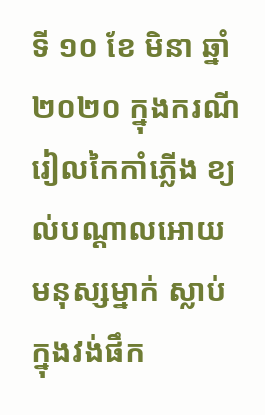ទី ១០ ខែ មិនា ឆ្នាំ ២០២០ ក្នុងករណីរៀលកៃកាំភ្លើង ខ្យល់បណ្តាលអោយមនុស្សម្នាក់ ស្លាប់ក្នុងវង់ផឹក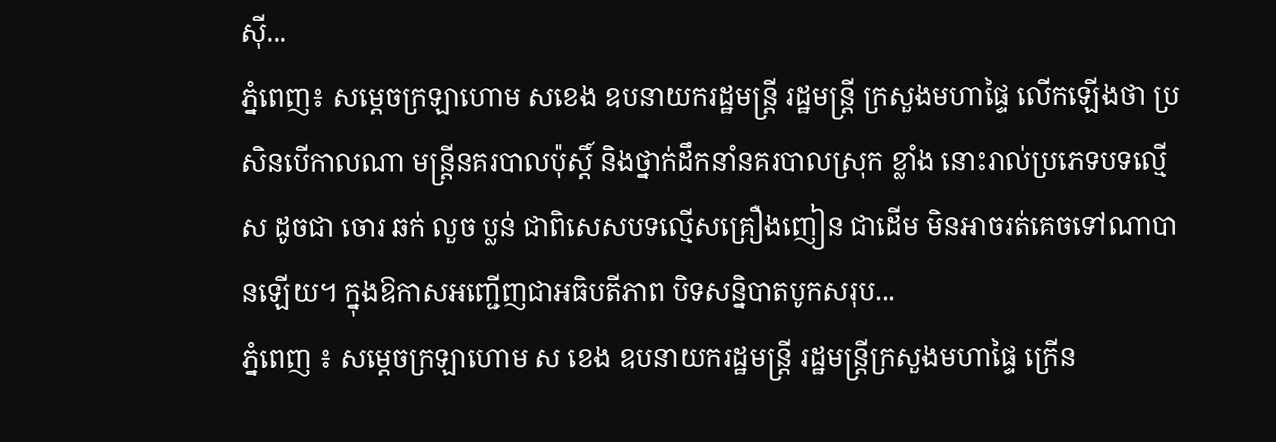ស៊ី...
ភ្នំពេញ៖ សម្ដេចក្រឡាហោម សខេង ឧបនាយករដ្ឋមន្រ្តី រដ្ឋមន្រ្តី ក្រសួងមហាផ្ទៃ លើកឡើងថា ប្រសិនបើកាលណា មន្រ្តីនគរបាលប៉ុស្តិ៍ និងថ្នាក់ដឹកនាំនគរបាលស្រុក ខ្លាំង នោះរាល់ប្រភេទបទល្មើស ដូចជា ចោរ ឆក់ លួច ប្លន់ ជាពិសេសបទល្មើសគ្រឿងញៀន ជាដើម មិនអាចរត់គេចទៅណាបានឡើយ។ ក្នុងឱកាសអញ្ជើញជាអធិបតីភាព បិទសន្និបាតបូកសរុប...
ភ្នំពេញ ៖ សម្ដេចក្រឡាហោម ស ខេង ឧបនាយករដ្ឋមន្រ្តី រដ្ឋមន្រ្តីក្រសួងមហាផ្ទៃ ក្រើន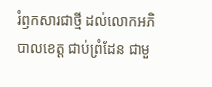រំឭកសារជាថ្មី ដល់លោកអភិបាលខេត្ត ជាប់ព្រំដែន ជាមួ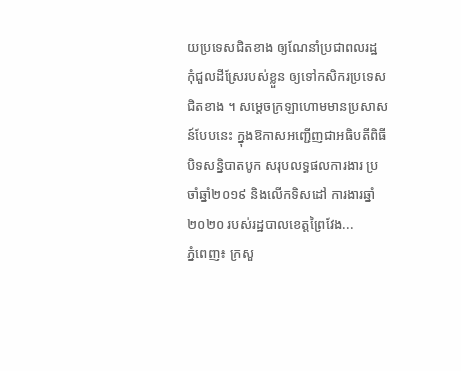យប្រទេសជិតខាង ឲ្យណែនាំប្រជាពលរដ្ឋ កុំជួលដីស្រែរបស់ខ្លួន ឲ្យទៅកសិករប្រទេសជិតខាង ។ សម្ដេចក្រឡាហោមមានប្រសាសន៍បែបនេះ ក្នុងឱកាសអញ្ជើញជាអធិបតីពិធីបិទសន្និបាតបូក សរុបលទ្ធផលការងារ ប្រចាំឆ្នាំ២០១៩ និងលើកទិសដៅ ការងារឆ្នាំ២០២០ របស់រដ្ឋបាលខេត្តព្រៃវែង...
ភ្នំពេញ៖ ក្រសួ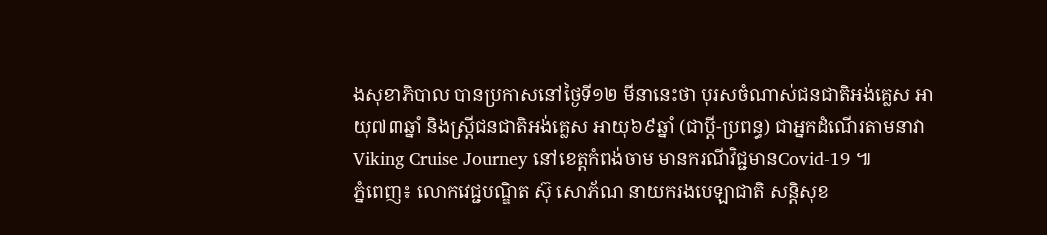ងសុខាភិបាល បានប្រកាសនៅថ្ងៃទី១២ មីនានេះថា បុរសចំណាស់ជនជាតិអង់គ្លេស អាយុ៧៣ឆ្នាំ និងស្ត្រីជនជាតិអង់គ្លេស អាយុ៦៩ឆ្នាំ (ជាប្តី-ប្រពន្ធ) ជាអ្នកដំណើរតាមនាវា Viking Cruise Journey នៅខេត្តកំពង់ចាម មានករណីវិជ្ជមានCovid-19 ៕
ភ្នំពេញ៖ លោកវេជ្ជបណ្ឌិត ស៊ុ សោភ័ណ នាយករងបេឡាជាតិ សន្តិសុខ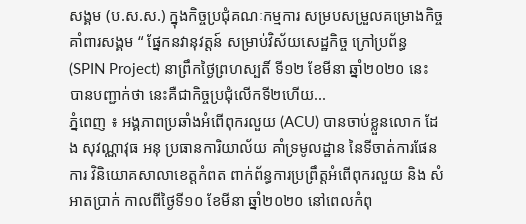សង្គម (ប.ស.ស.) ក្នុងកិច្ចប្រជុំគណៈកម្មការ សម្របសម្រួលគម្រោងកិច្ចគាំពារសង្គម “ ផ្នែកនវានុវត្តន៍ សម្រាប់វិស័យសេដ្ឋកិច្ច ក្រៅប្រព័ន្ធ (SPIN Project) នាព្រឹកថ្ងៃព្រហស្បតិ៍ ទី១២ ខែមីនា ឆ្នាំ២០២០ នេះ បានបញ្ជាក់ថា នេះគឺជាកិច្ចប្រជុំលើកទី២ហើយ...
ភ្នំពេញ ៖ អង្គភាពប្រឆាំងអំពើពុករលួយ (ACU) បានចាប់ខ្លួនលោក ដែង សុវណ្ណាវុធ អនុ ប្រធានការិយាល័យ គាំទ្រមូលដ្ឋាន នៃទីចាត់ការផែនការ វិនិយោគសាលាខេត្តកំពត ពាក់ព័ន្ធការប្រព្រឹត្តអំពើពុករលួយ និង សំអាតប្រាក់ កាលពីថ្ងៃទី១០ ខែមីនា ឆ្នាំ២០២០ នៅពេលកំពុ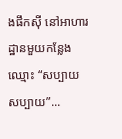ងផឹកស៊ី នៅអាហារដ្ឋានមួយកន្លែងឈ្មោះ “សប្បាយ សប្បាយ”...